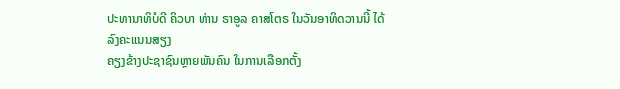ປະທານາທິບໍດີ ຄິວບາ ທ່ານ ຣາອູລ ຄາສໂຕຣ ໃນວັນອາທິດວານນີ້ ໄດ້ລົງຄະແນນສຽງ
ຄຽງຂ້າງປະຊາຊົນຫຼາຍພັນຄົນ ໃນການເລືອກຕັ້ງ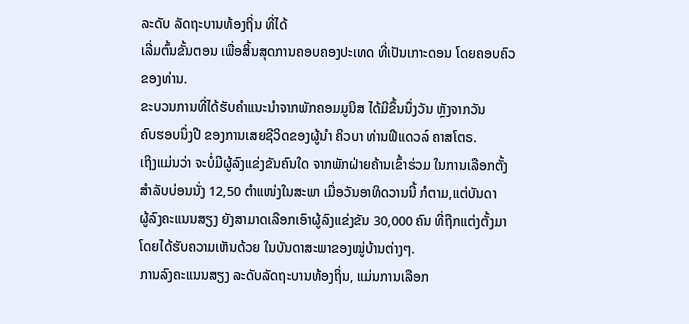ລະດັບ ລັດຖະບານທ້ອງຖິ່ນ ທີ່ໄດ້
ເລີ່ມຕົ້ນຂັ້ນຕອນ ເພື່ອສິ້ນສຸດການຄອບຄອງປະເທດ ທີ່ເປັນເກາະດອນ ໂດຍຄອບຄົວ
ຂອງທ່ານ.
ຂະບວນການທີ່ໄດ້ຮັບຄຳແນະນຳຈາກພັກຄອມມູນິສ ໄດ້ມີຂຶ້ນນຶ່ງວັນ ຫຼັງຈາກວັນ
ຄົບຮອບນຶ່ງປີ ຂອງການເສຍຊີວິດຂອງຜູ້ນຳ ຄິວບາ ທ່ານຟີແດວລ໌ ຄາສໂຕຣ.
ເຖິງແມ່ນວ່າ ຈະບໍ່ມີຜູ້ລົງແຂ່ງຂັນຄົນໃດ ຈາກພັກຝ່າຍຄ້ານເຂົ້າຮ່ວມ ໃນການເລືອກຕັ້ງ
ສຳລັບບ່ອນນັ່ງ 12,50 ຕຳແໜ່ງໃນສະພາ ເມື່ອວັນອາທິດວານນີ້ ກໍຕາມ,ແຕ່ບັນດາ
ຜູ້ລົງຄະແນນສຽງ ຍັງສາມາດເລືອກເອົາຜູ້ລົງແຂ່ງຂັນ 30,000 ຄົນ ທີ່ຖືກແຕ່ງຕັ້ງມາ
ໂດຍໄດ້ຮັບຄວາມເຫັນດ້ວຍ ໃນບັນດາສະພາຂອງໝູ່ບ້ານຕ່າງໆ.
ການລົງຄະແນນສຽງ ລະດັບລັດຖະບານທ້ອງຖິ່ນ, ແມ່ນການເລືອກ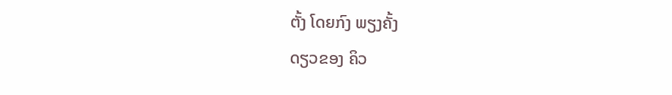ຕັ້ງ ໂດຍກົງ ພຽງຄັ້ງ
ດຽວຂອງ ຄິວ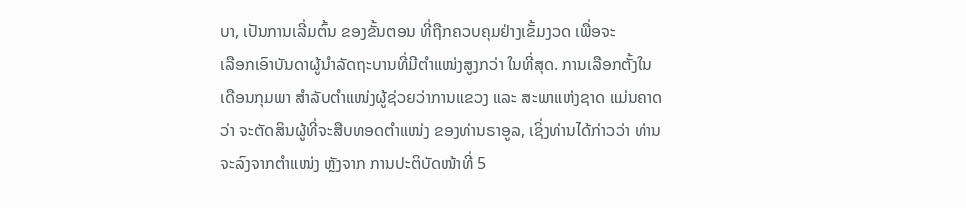ບາ, ເປັນການເລີ່ມຕົ້ນ ຂອງຂັ້ນຕອນ ທີ່ຖືກຄວບຄຸມຢ່າງເຂັ້ມງວດ ເພື່ອຈະ
ເລືອກເອົາບັນດາຜູ້ນຳລັດຖະບານທີ່ມີຕຳແໜ່ງສູງກວ່າ ໃນທີ່ສຸດ. ການເລືອກຕັ້ງໃນ
ເດືອນກຸມພາ ສຳລັບຕຳແໜ່ງຜູ້ຊ່ວຍວ່າການແຂວງ ແລະ ສະພາແຫ່ງຊາດ ແມ່ນຄາດ
ວ່າ ຈະຕັດສິນຜູ້ທີ່ຈະສືບທອດຕຳແໜ່ງ ຂອງທ່ານຣາອູລ, ເຊິ່ງທ່ານໄດ້ກ່າວວ່າ ທ່ານ
ຈະລົງຈາກຕຳແໜ່ງ ຫຼັງຈາກ ການປະຕິບັດໜ້າທີ່ 5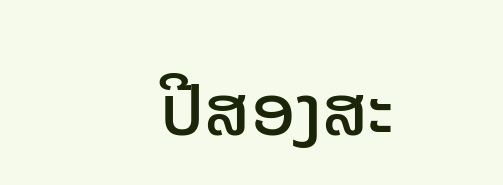ປີສອງສະ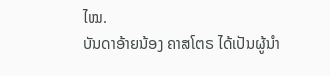ໄໝ.
ບັນດາອ້າຍນ້ອງ ຄາສໂຕຣ ໄດ້ເປັນຜູ້ນຳ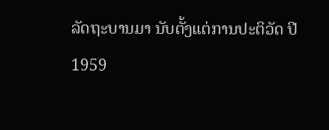ລັດຖະບານມາ ນັບຕັ້ງແຕ່ການປະຕິວັດ ປີ
1959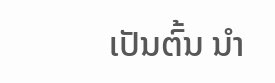ເປັນຕົ້ນ ນຳ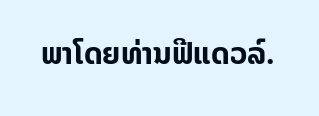ພາໂດຍທ່ານຟີແດວລ໌.